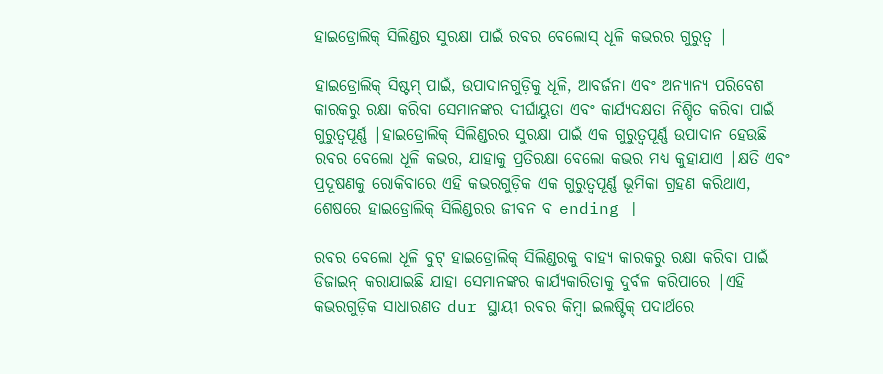ହାଇଡ୍ରୋଲିକ୍ ସିଲିଣ୍ଡର ସୁରକ୍ଷା ପାଇଁ ରବର ବେଲୋସ୍ ଧୂଳି କଭରର ଗୁରୁତ୍ୱ |

ହାଇଡ୍ରୋଲିକ୍ ସିଷ୍ଟମ୍ ପାଇଁ, ଉପାଦାନଗୁଡ଼ିକୁ ଧୂଳି, ଆବର୍ଜନା ଏବଂ ଅନ୍ୟାନ୍ୟ ପରିବେଶ କାରକରୁ ରକ୍ଷା କରିବା ସେମାନଙ୍କର ଦୀର୍ଘାୟୁତା ଏବଂ କାର୍ଯ୍ୟଦକ୍ଷତା ନିଶ୍ଚିତ କରିବା ପାଇଁ ଗୁରୁତ୍ୱପୂର୍ଣ୍ଣ |ହାଇଡ୍ରୋଲିକ୍ ସିଲିଣ୍ଡରର ସୁରକ୍ଷା ପାଇଁ ଏକ ଗୁରୁତ୍ୱପୂର୍ଣ୍ଣ ଉପାଦାନ ହେଉଛି ରବର ବେଲୋ ଧୂଳି କଭର, ଯାହାକୁ ପ୍ରତିରକ୍ଷା ବେଲୋ କଭର ମଧ୍ୟ କୁହାଯାଏ |କ୍ଷତି ଏବଂ ପ୍ରଦୂଷଣକୁ ରୋକିବାରେ ଏହି କଭରଗୁଡ଼ିକ ଏକ ଗୁରୁତ୍ୱପୂର୍ଣ୍ଣ ଭୂମିକା ଗ୍ରହଣ କରିଥାଏ, ଶେଷରେ ହାଇଡ୍ରୋଲିକ୍ ସିଲିଣ୍ଡରର ଜୀବନ ବ ending |

ରବର ବେଲୋ ଧୂଳି ବୁଟ୍ ହାଇଡ୍ରୋଲିକ୍ ସିଲିଣ୍ଡରକୁ ବାହ୍ୟ କାରକରୁ ରକ୍ଷା କରିବା ପାଇଁ ଡିଜାଇନ୍ କରାଯାଇଛି ଯାହା ସେମାନଙ୍କର କାର୍ଯ୍ୟକାରିତାକୁ ଦୁର୍ବଳ କରିପାରେ |ଏହି କଭରଗୁଡ଼ିକ ସାଧାରଣତ dur ସ୍ଥାୟୀ ରବର କିମ୍ବା ଇଲଷ୍ଟିକ୍ ପଦାର୍ଥରେ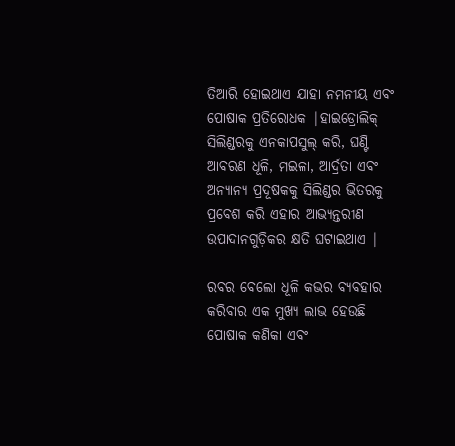ତିଆରି ହୋଇଥାଏ ଯାହା ନମନୀୟ ଏବଂ ପୋଷାକ ପ୍ରତିରୋଧକ |ହାଇଡ୍ରୋଲିକ୍ ସିଲିଣ୍ଡରକୁ ଏନକାପସୁଲ୍ କରି, ଘଣ୍ଟି ଆବରଣ ଧୂଳି, ମଇଳା, ଆର୍ଦ୍ରତା ଏବଂ ଅନ୍ୟାନ୍ୟ ପ୍ରଦୂଷକକୁ ସିଲିଣ୍ଡର ଭିତରକୁ ପ୍ରବେଶ କରି ଏହାର ଆଭ୍ୟନ୍ତରୀଣ ଉପାଦାନଗୁଡ଼ିକର କ୍ଷତି ଘଟାଇଥାଏ |

ରବର ବେଲୋ ଧୂଳି କଭର ବ୍ୟବହାର କରିବାର ଏକ ମୁଖ୍ୟ ଲାଭ ହେଉଛି ପୋଷାକ କଣିକା ଏବଂ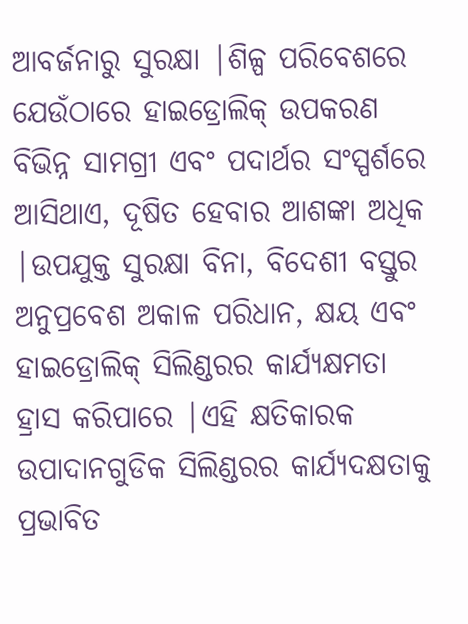ଆବର୍ଜନାରୁ ସୁରକ୍ଷା |ଶିଳ୍ପ ପରିବେଶରେ ଯେଉଁଠାରେ ହାଇଡ୍ରୋଲିକ୍ ଉପକରଣ ବିଭିନ୍ନ ସାମଗ୍ରୀ ଏବଂ ପଦାର୍ଥର ସଂସ୍ପର୍ଶରେ ଆସିଥାଏ, ଦୂଷିତ ହେବାର ଆଶଙ୍କା ଅଧିକ |ଉପଯୁକ୍ତ ସୁରକ୍ଷା ବିନା, ବିଦେଶୀ ବସ୍ତୁର ଅନୁପ୍ରବେଶ ଅକାଳ ପରିଧାନ, କ୍ଷୟ ଏବଂ ହାଇଡ୍ରୋଲିକ୍ ସିଲିଣ୍ଡରର କାର୍ଯ୍ୟକ୍ଷମତା ହ୍ରାସ କରିପାରେ |ଏହି କ୍ଷତିକାରକ ଉପାଦାନଗୁଡିକ ସିଲିଣ୍ଡରର କାର୍ଯ୍ୟଦକ୍ଷତାକୁ ପ୍ରଭାବିତ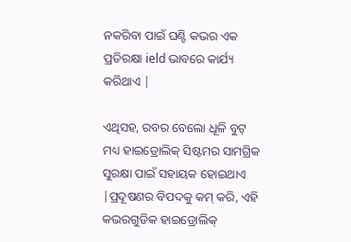ନକରିବା ପାଇଁ ଘଣ୍ଟି କଭର ଏକ ପ୍ରତିରକ୍ଷା ield ଭାବରେ କାର୍ଯ୍ୟ କରିଥାଏ |

ଏଥିସହ, ରବର ବେଲୋ ଧୂଳି ବୁଟ୍ ମଧ୍ୟ ହାଇଡ୍ରୋଲିକ୍ ସିଷ୍ଟମର ସାମଗ୍ରିକ ସୁରକ୍ଷା ପାଇଁ ସହାୟକ ହୋଇଥାଏ |ପ୍ରଦୂଷଣର ବିପଦକୁ କମ୍ କରି, ଏହି କଭରଗୁଡିକ ହାଇଡ୍ରୋଲିକ୍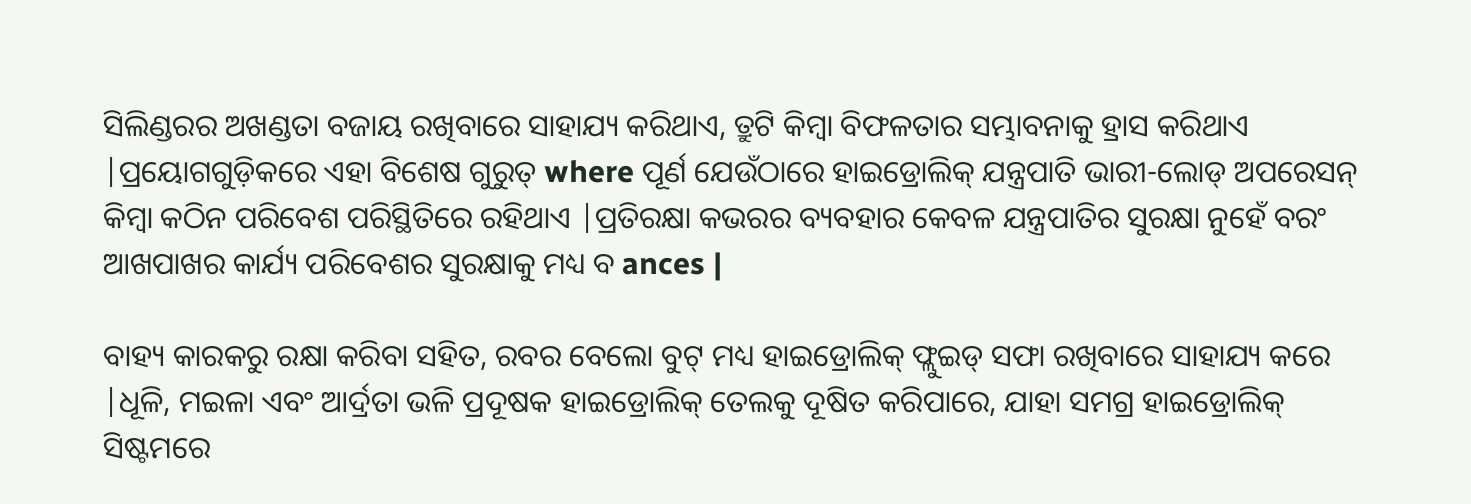ସିଲିଣ୍ଡରର ଅଖଣ୍ଡତା ବଜାୟ ରଖିବାରେ ସାହାଯ୍ୟ କରିଥାଏ, ତ୍ରୁଟି କିମ୍ବା ବିଫଳତାର ସମ୍ଭାବନାକୁ ହ୍ରାସ କରିଥାଏ |ପ୍ରୟୋଗଗୁଡ଼ିକରେ ଏହା ବିଶେଷ ଗୁରୁତ୍ where ପୂର୍ଣ ଯେଉଁଠାରେ ହାଇଡ୍ରୋଲିକ୍ ଯନ୍ତ୍ରପାତି ଭାରୀ-ଲୋଡ୍ ଅପରେସନ୍ କିମ୍ବା କଠିନ ପରିବେଶ ପରିସ୍ଥିତିରେ ରହିଥାଏ |ପ୍ରତିରକ୍ଷା କଭରର ବ୍ୟବହାର କେବଳ ଯନ୍ତ୍ରପାତିର ସୁରକ୍ଷା ନୁହେଁ ବରଂ ଆଖପାଖର କାର୍ଯ୍ୟ ପରିବେଶର ସୁରକ୍ଷାକୁ ମଧ୍ୟ ବ ances |

ବାହ୍ୟ କାରକରୁ ରକ୍ଷା କରିବା ସହିତ, ରବର ବେଲୋ ବୁଟ୍ ମଧ୍ୟ ହାଇଡ୍ରୋଲିକ୍ ଫ୍ଲୁଇଡ୍ ସଫା ରଖିବାରେ ସାହାଯ୍ୟ କରେ |ଧୂଳି, ମଇଳା ଏବଂ ଆର୍ଦ୍ରତା ଭଳି ପ୍ରଦୂଷକ ହାଇଡ୍ରୋଲିକ୍ ତେଲକୁ ଦୂଷିତ କରିପାରେ, ଯାହା ସମଗ୍ର ହାଇଡ୍ରୋଲିକ୍ ସିଷ୍ଟମରେ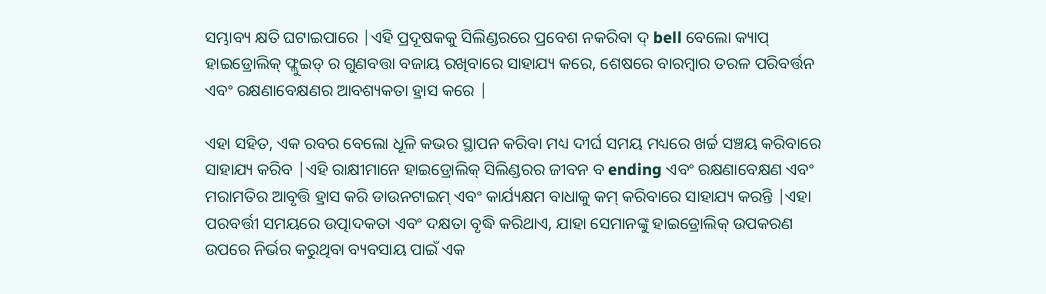ସମ୍ଭାବ୍ୟ କ୍ଷତି ଘଟାଇପାରେ |ଏହି ପ୍ରଦୂଷକକୁ ସିଲିଣ୍ଡରରେ ପ୍ରବେଶ ନକରିବା ଦ୍ bell ବେଲୋ କ୍ୟାପ୍ ହାଇଡ୍ରୋଲିକ୍ ଫ୍ଲୁଇଡ୍ ର ଗୁଣବତ୍ତା ବଜାୟ ରଖିବାରେ ସାହାଯ୍ୟ କରେ, ଶେଷରେ ବାରମ୍ବାର ତରଳ ପରିବର୍ତ୍ତନ ଏବଂ ରକ୍ଷଣାବେକ୍ଷଣର ଆବଶ୍ୟକତା ହ୍ରାସ କରେ |

ଏହା ସହିତ, ଏକ ରବର ବେଲୋ ଧୂଳି କଭର ସ୍ଥାପନ କରିବା ମଧ୍ୟ ଦୀର୍ଘ ସମୟ ମଧ୍ୟରେ ଖର୍ଚ୍ଚ ସଞ୍ଚୟ କରିବାରେ ସାହାଯ୍ୟ କରିବ |ଏହି ରାକ୍ଷୀମାନେ ହାଇଡ୍ରୋଲିକ୍ ସିଲିଣ୍ଡରର ଜୀବନ ବ ending ଏବଂ ରକ୍ଷଣାବେକ୍ଷଣ ଏବଂ ମରାମତିର ଆବୃତ୍ତି ହ୍ରାସ କରି ଡାଉନଟାଇମ୍ ଏବଂ କାର୍ଯ୍ୟକ୍ଷମ ବାଧାକୁ କମ୍ କରିବାରେ ସାହାଯ୍ୟ କରନ୍ତି |ଏହା ପରବର୍ତ୍ତୀ ସମୟରେ ଉତ୍ପାଦକତା ଏବଂ ଦକ୍ଷତା ବୃଦ୍ଧି କରିଥାଏ, ଯାହା ସେମାନଙ୍କୁ ହାଇଡ୍ରୋଲିକ୍ ଉପକରଣ ଉପରେ ନିର୍ଭର କରୁଥିବା ବ୍ୟବସାୟ ପାଇଁ ଏକ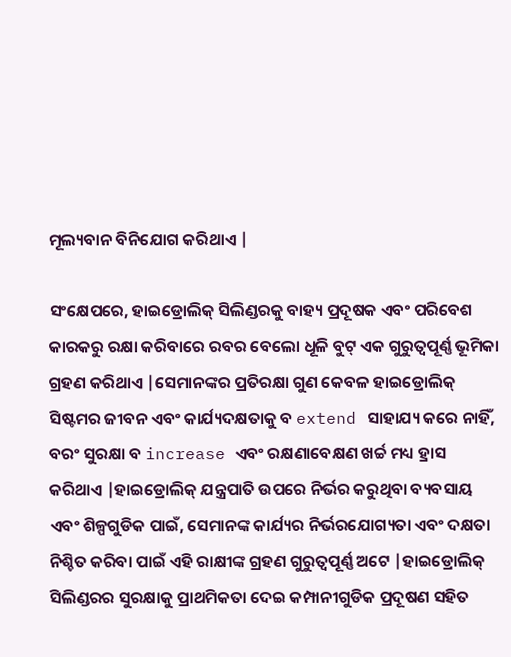ମୂଲ୍ୟବାନ ବିନିଯୋଗ କରିଥାଏ |

ସଂକ୍ଷେପରେ, ହାଇଡ୍ରୋଲିକ୍ ସିଲିଣ୍ଡରକୁ ବାହ୍ୟ ପ୍ରଦୂଷକ ଏବଂ ପରିବେଶ କାରକରୁ ରକ୍ଷା କରିବାରେ ରବର ବେଲୋ ଧୂଳି ବୁଟ୍ ଏକ ଗୁରୁତ୍ୱପୂର୍ଣ୍ଣ ଭୂମିକା ଗ୍ରହଣ କରିଥାଏ |ସେମାନଙ୍କର ପ୍ରତିରକ୍ଷା ଗୁଣ କେବଳ ହାଇଡ୍ରୋଲିକ୍ ସିଷ୍ଟମର ଜୀବନ ଏବଂ କାର୍ଯ୍ୟଦକ୍ଷତାକୁ ବ extend ସାହାଯ୍ୟ କରେ ନାହିଁ, ବରଂ ସୁରକ୍ଷା ବ increase ଏବଂ ରକ୍ଷଣାବେକ୍ଷଣ ଖର୍ଚ୍ଚ ମଧ୍ୟ ହ୍ରାସ କରିଥାଏ |ହାଇଡ୍ରୋଲିକ୍ ଯନ୍ତ୍ରପାତି ଉପରେ ନିର୍ଭର କରୁଥିବା ବ୍ୟବସାୟ ଏବଂ ଶିଳ୍ପଗୁଡିକ ପାଇଁ, ସେମାନଙ୍କ କାର୍ଯ୍ୟର ନିର୍ଭରଯୋଗ୍ୟତା ଏବଂ ଦକ୍ଷତା ନିଶ୍ଚିତ କରିବା ପାଇଁ ଏହି ରାକ୍ଷୀଙ୍କ ଗ୍ରହଣ ଗୁରୁତ୍ୱପୂର୍ଣ୍ଣ ଅଟେ |ହାଇଡ୍ରୋଲିକ୍ ସିଲିଣ୍ଡରର ସୁରକ୍ଷାକୁ ପ୍ରାଥମିକତା ଦେଇ କମ୍ପାନୀଗୁଡିକ ପ୍ରଦୂଷଣ ସହିତ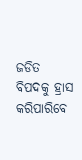ଜଡିତ ବିପଦକୁ ହ୍ରାସ କରିପାରିବେ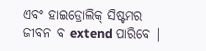ଏବଂ ହାଇଡ୍ରୋଲିକ୍ ସିଷ୍ଟମର ଜୀବନ ବ extend ପାରିବେ |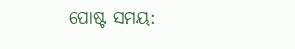ପୋଷ୍ଟ ସମୟ: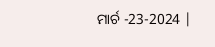ମାର୍ଚ -23-2024 |